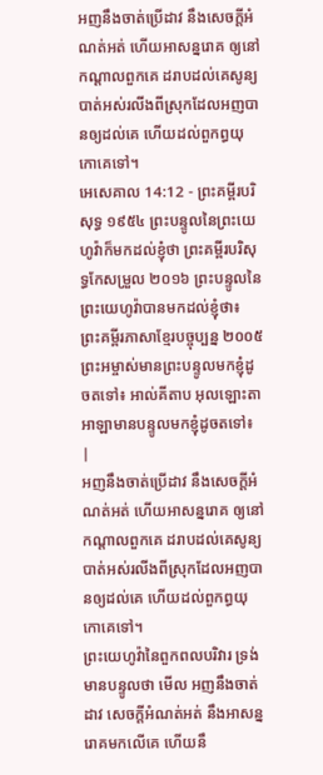អញនឹងចាត់ប្រើដាវ នឹងសេចក្ដីអំណត់អត់ ហើយអាសន្នរោគ ឲ្យនៅកណ្តាលពួកគេ ដរាបដល់គេសូន្យបាត់អស់រលីងពីស្រុកដែលអញបានឲ្យដល់គេ ហើយដល់ពួកព្ធយុកោគេទៅ។
អេសេគាល 14:12 - ព្រះគម្ពីរបរិសុទ្ធ ១៩៥៤ ព្រះបន្ទូលនៃព្រះយេហូវ៉ាក៏មកដល់ខ្ញុំថា ព្រះគម្ពីរបរិសុទ្ធកែសម្រួល ២០១៦ ព្រះបន្ទូលនៃព្រះយេហូវ៉ាបានមកដល់ខ្ញុំថា៖ ព្រះគម្ពីរភាសាខ្មែរបច្ចុប្បន្ន ២០០៥ ព្រះអម្ចាស់មានព្រះបន្ទូលមកខ្ញុំដូចតទៅ៖ អាល់គីតាប អុលឡោះតាអាឡាមានបន្ទូលមកខ្ញុំដូចតទៅ៖ |
អញនឹងចាត់ប្រើដាវ នឹងសេចក្ដីអំណត់អត់ ហើយអាសន្នរោគ ឲ្យនៅកណ្តាលពួកគេ ដរាបដល់គេសូន្យបាត់អស់រលីងពីស្រុកដែលអញបានឲ្យដល់គេ ហើយដល់ពួកព្ធយុកោគេទៅ។
ព្រះយេហូវ៉ានៃពួកពលបរិវារ ទ្រង់មានបន្ទូលថា មើល អញនឹងចាត់ដាវ សេចក្ដីអំណត់អត់ នឹងអាសន្នរោគមកលើគេ ហើយនឹ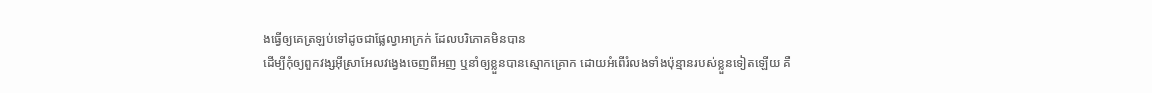ងធ្វើឲ្យគេត្រឡប់ទៅដូចជាផ្លែល្វាអាក្រក់ ដែលបរិភោគមិនបាន
ដើម្បីកុំឲ្យពួកវង្សអ៊ីស្រាអែលវង្វេងចេញពីអញ ឬនាំឲ្យខ្លួនបានស្មោកគ្រោក ដោយអំពើរំលងទាំងប៉ុន្មានរបស់ខ្លួនទៀតឡើយ គឺ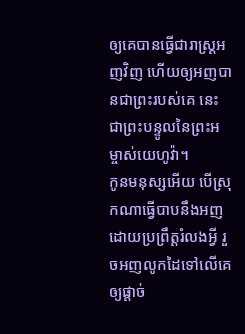ឲ្យគេបានធ្វើជារាស្ត្រអញវិញ ហើយឲ្យអញបានជាព្រះរបស់គេ នេះជាព្រះបន្ទូលនៃព្រះអម្ចាស់យេហូវ៉ា។
កូនមនុស្សអើយ បើស្រុកណាធ្វើបាបនឹងអញ ដោយប្រព្រឹត្តរំលងអ្វី រួចអញលូកដៃទៅលើគេ ឲ្យផ្តាច់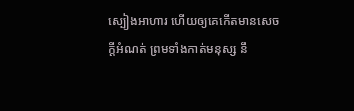ស្បៀងអាហារ ហើយឲ្យគេកើតមានសេចក្ដីអំណត់ ព្រមទាំងកាត់មនុស្ស នឹ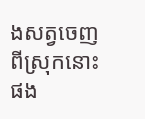ងសត្វចេញពីស្រុកនោះផង